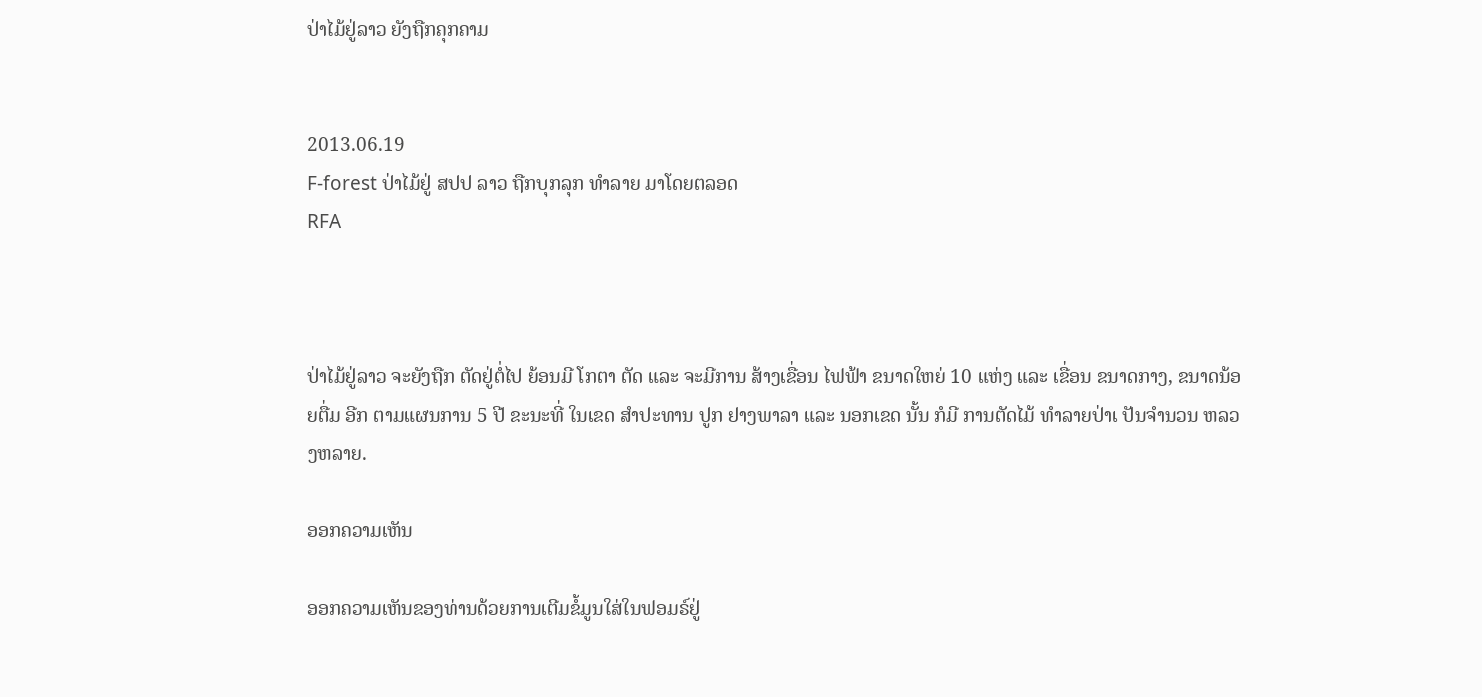ປ່າໄມ້ຢູ່ລາວ ຍັງຖືກຄຸກຄາມ


2013.06.19
F-forest ປ່າໄມ້ຢູ່ ສປປ ລາວ ຖືກບຸກລຸກ ທໍາລາຍ ມາໂດຍຕລອດ
RFA



ປ່າໄມ້ຢູ່ລາວ ຈະຍັງຖືກ ຕັດຢູ່ຕໍ່ໄປ ຍ້ອນມີ ໂກຕາ ຕັດ ແລະ ຈະມີການ ສ້າງເຂື່ອນ ໄຟຟ້າ ຂນາດໃຫຍ່ 10 ແຫ່ງ ແລະ ເຂື່ອນ ຂນາດກາງ, ຂນາດນ້ອຍຕື່ມ ອີກ ຕາມແຜນການ 5 ປີ ຂະນະທີ່ ໃນເຂດ ສໍາປະທານ ປູກ ຢາງພາລາ ແລະ ນອກເຂດ ນັ້ນ ກໍມີ ການຕັດໄມ້ ທໍາລາຍປ່າເ ປັນຈໍານວນ ຫລວງຫລາຍ.

ອອກຄວາມເຫັນ

ອອກຄວາມເຫັນຂອງທ່ານດ້ວຍການເຕີມຂໍ້ມູນໃສ່ໃນຟອມຣ໌ຢູ່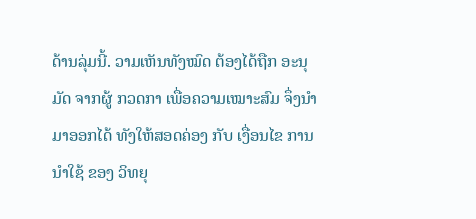ດ້ານລຸ່ມນີ້. ວາມເຫັນທັງໝົດ ຕ້ອງໄດ້ຖືກ ອະນຸມັດ ຈາກຜູ້ ກວດກາ ເພື່ອຄວາມເໝາະສົມ ຈຶ່ງນໍາມາອອກໄດ້ ທັງໃຫ້ສອດຄ່ອງ ກັບ ເງື່ອນໄຂ ການນຳໃຊ້ ຂອງ ວິທຍຸ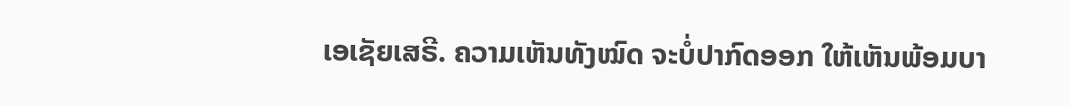ເອເຊັຍເສຣີ. ຄວາມເຫັນທັງໝົດ ຈະບໍ່ປາກົດອອກ ໃຫ້ເຫັນພ້ອມບາ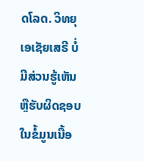ດໂລດ. ວິທຍຸເອເຊັຍເສຣີ ບໍ່ມີສ່ວນຮູ້ເຫັນ ຫຼືຮັບຜິດຊອບ ໃນຂໍ້ມູນເນື້ອ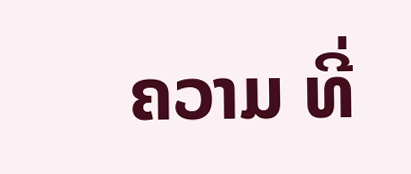ຄວາມ ທີ່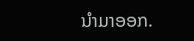ນໍາມາອອກ.